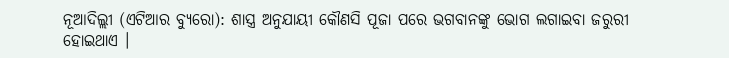ନୂଆଦିଲ୍ଲୀ (ଏଟିଆର ବ୍ୟୁରୋ): ଶାସ୍ତ୍ର ଅନୁଯାୟୀ କୌଣସି ପୂଜା ପରେ ଭଗବାନଙ୍କୁ ଭୋଗ ଲଗାଇବା ଜରୁରୀ ହୋଇଥାଏ ।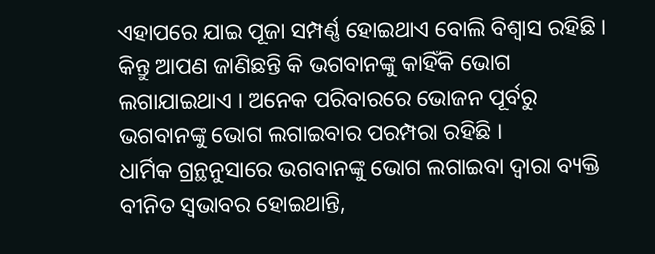ଏହାପରେ ଯାଇ ପୂଜା ସମ୍ପର୍ଣ୍ଣ ହୋଇଥାଏ ବୋଲି ବିଶ୍ୱାସ ରହିଛି । କିନ୍ତୁ ଆପଣ ଜାଣିଛନ୍ତି କି ଭଗବାନଙ୍କୁ କାହିଁକି ଭୋଗ ଲଗାଯାଇଥାଏ । ଅନେକ ପରିବାରରେ ଭୋଜନ ପୂର୍ବରୁ ଭଗବାନଙ୍କୁ ଭୋଗ ଲଗାଇବାର ପରମ୍ପରା ରହିଛି ।
ଧାର୍ମିକ ଗ୍ରନ୍ଥନୁସାରେ ଭଗବାନଙ୍କୁ ଭୋଗ ଲଗାଇବା ଦ୍ୱାରା ବ୍ୟକ୍ତି ବୀନିତ ସ୍ୱଭାବର ହୋଇଥାନ୍ତି,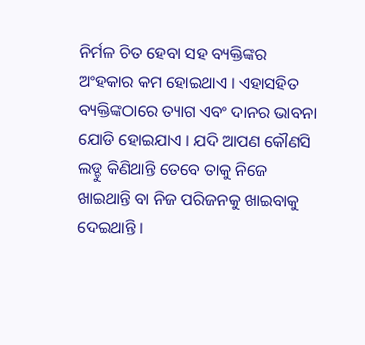ନିର୍ମଳ ଚିତ ହେବା ସହ ବ୍ୟକ୍ତିଙ୍କର ଅଂହକାର କମ ହୋଇଥାଏ । ଏହାସହିତ ବ୍ୟକ୍ତିଙ୍କଠାରେ ତ୍ୟାଗ ଏବଂ ଦାନର ଭାବନା ଯୋଡି ହୋଇଯାଏ । ଯଦି ଆପଣ କୌଣସି ଲଡ୍ଡୁ କିଣିଥାନ୍ତି ତେବେ ତାକୁ ନିଜେ ଖାଇଥାନ୍ତି ବା ନିଜ ପରିଜନକୁ ଖାଇବାକୁ ଦେଇଥାନ୍ତି ।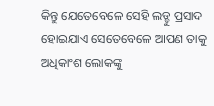କିନ୍ତୁ ଯେତେବେଳେ ସେହି ଲଡ୍ଡୁ ପ୍ରସାଦ ହୋଇଯାଏ ସେତେବେଳେ ଆପଣ ତାକୁ ଅଧିକାଂଶ ଲୋକଙ୍କୁ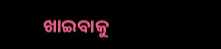ଖାଇବାକୁ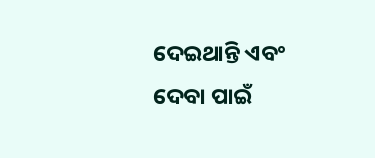ଦେଇଥାନ୍ତି ଏବଂ ଦେବା ପାଇଁ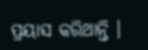ପ୍ରୟାସ କରିଥାନ୍ତି ।